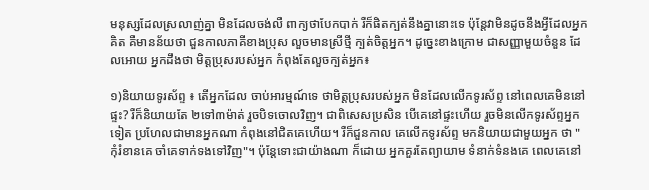មនុស្សដែលស្រលាញ់គ្នា មិនដែលចង់លឺ ពាក្យថាបែកបាក់ រឺក៏ផិតក្បត់នឹងគ្នានោះទេ ប៉ុន្តែវាមិនដូចនឹងអ្វីដែលអ្នកគិត គឺមានន័យថា ជួនកាលភាគីខាងប្រុស លួចមានស្រីថ្មី ក្បត់ចិត្តអ្នក។ ដូច្នេះខាងក្រោម ជាសញ្ញាមួយចំនួន ដែលអោយ អ្នកដឹងថា មិត្តប្រុសរបស់អ្នក កំពុងតែលួចក្បត់អ្នក៖

១)និយាយទូរស័ព្ទ ៖ តើអ្នកដែល ចាប់អារម្មណ៍ទេ ថាមិត្តប្រុសរបស់អ្នក មិនដែលលើកទូរស័ព្ទ នៅពេលគេមិននៅផ្ទះ? រឺក៏និយាយតែ ២ទៅ៣ម៉ាត់ រួចបិទចោលវិញ។ ជាពិសេសប្រសិន បើគេនៅផ្ទះហើយ រួចមិនលើកទូរស័ព្ទអ្នកទៀត ប្រហែលជាមានអ្នកណា កំពុងនៅជិតគេហើយ។ រឺក៏ជួនកាល គេលើកទូរស័ព្ទ មកនិយាយជាមួយអ្នក ថា "កុំរំខានគេ ចាំគេទាក់ទងទៅវិញ"។ ប៉ុន្តែទោះជាយ៉ាងណា ក៏ដោយ អ្នកគួរតែព្យាយាម ទំនាក់ទំនងគេ ពេលគេនៅ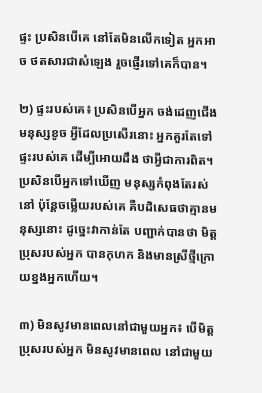ផ្ទះ ប្រសិនបើគេ នៅតែមិនលើកទៀត អ្នកអាច ថតសារជាសំឡេង រួចផ្ញើរទៅគេក៏បាន។

២) ផ្ទះរបស់គេ៖ ប្រសិនបើអ្នក ចង់ដេញជើងមនុស្សខូច អ្វីដែលប្រសើរនោះ អ្នកគួរតែទៅផ្ទះរបស់គេ ដើម្បីអោយដឹង ថាអ្វីជាការពិត។ ប្រសិនបើអ្នកទៅឃើញ មនុស្សកំពុងតែរស់នៅ ប៉ុន្តែចម្លើយរបស់គេ គឺបដិសេធថាគ្មានមនុស្សនោះ ដូច្នេះវាកាន់តែ បញ្ជាក់បានថា មិត្តប្រុសរបស់អ្នក បានកុហក និងមានស្រីថ្មីក្រោយខ្នងអ្នកហើយ។

៣) មិនសូវមានពេលនៅជាមួយអ្នក៖ បើមិត្តប្រុសរបស់អ្នក មិនសូវមានពេល នៅជាមួយ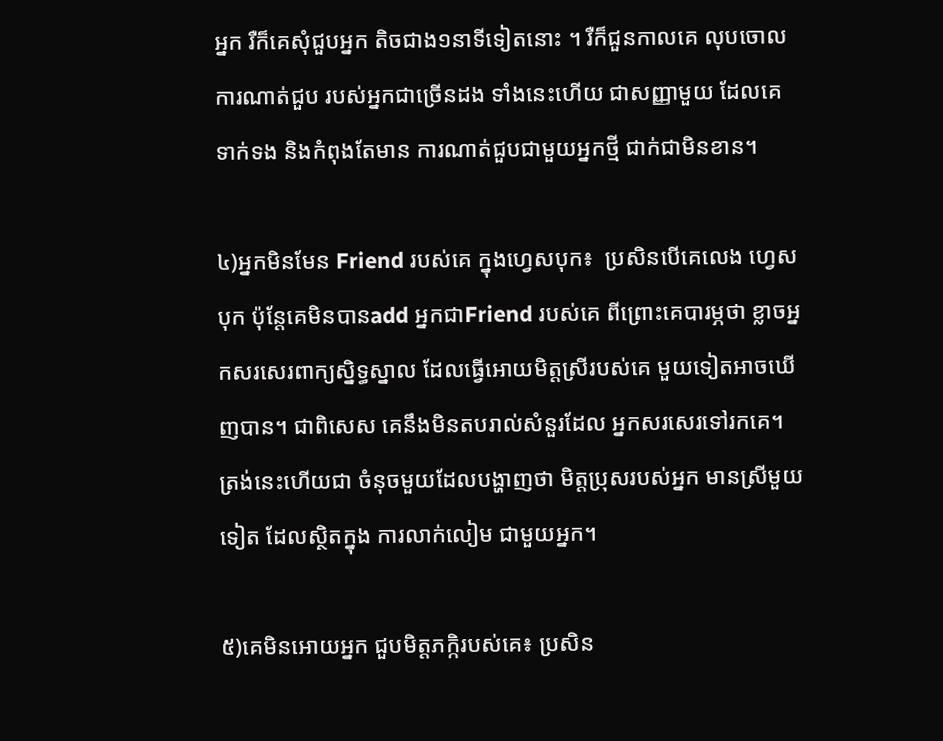អ្នក រឺក៏គេសុំជួបអ្នក តិចជាង១នាទីទៀតនោះ ។ រឺក៏ជួនកាលគេ លុបចោលការណាត់ជួប របស់អ្នកជាច្រើនដង ទាំងនេះហើយ ជាសញ្ញាមួយ ដែលគេទាក់ទង និងកំពុងតែមាន ការណាត់ជួបជាមួយអ្នកថ្មី ជាក់ជាមិនខាន។

៤)អ្នកមិនមែន Friend របស់គេ ក្នុងហ្វេសបុក៖  ប្រសិនបើគេលេង ហ្វេសបុក ប៉ុន្តែគេមិនបានadd អ្នកជាFriend របស់គេ ពីព្រោះគេបារម្ភថា ខ្លាចអ្នកសរសេរពាក្យស្និទ្ធស្នាល ដែលធ្វើអោយមិត្តស្រីរបស់គេ មួយទៀតអាចឃើញបាន។ ជាពិសេស គេនឹងមិនតបរាល់សំនួរដែល អ្នកសរសេរទៅរកគេ។ ត្រង់នេះហើយជា ចំនុចមួយដែលបង្ហាញថា មិត្តប្រុសរបស់អ្នក មានស្រីមួយទៀត ដែលស្ថិតក្នុង ការលាក់លៀម ជាមួយអ្នក។

៥)គេមិនអោយអ្នក ជួបមិត្តភក្កិរបស់គេ៖ ប្រសិន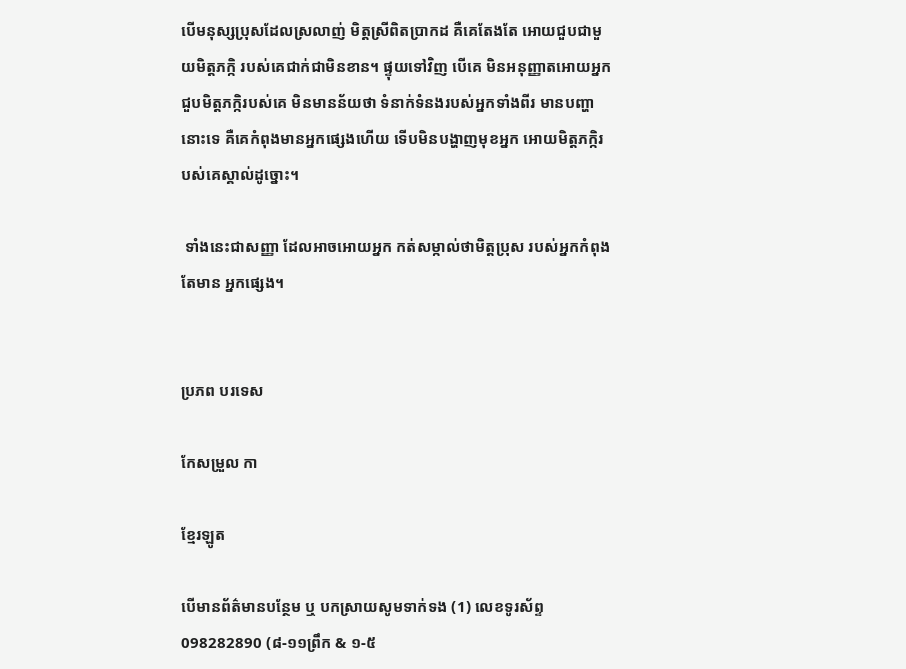បើមនុស្សប្រុសដែលស្រលាញ់ មិត្តស្រីពិតប្រាកដ គឺគេតែងតែ អោយជួបជាមួយមិត្តភក្កិ របស់គេជាក់ជាមិនខាន។ ផ្ទុយទៅវិញ បើគេ មិនអនុញ្ញាតអោយអ្នក ជួបមិត្តភក្កិរបស់គេ មិនមានន័យថា ទំនាក់ទំនងរបស់អ្នកទាំងពីរ មានបញ្ហានោះទេ គឺគេកំពុងមានអ្នកផ្សេងហើយ ទើបមិនបង្ហាញមុខអ្នក អោយមិត្តភក្កិរបស់គេស្គាល់ដូច្នោះ។

 ទាំងនេះជាសញ្ញា ដែលអាចអោយអ្នក កត់សម្កាល់ថាមិត្តប្រុស របស់អ្នកកំពុងតែមាន អ្នកផ្សេង។


ប្រភព បរទេស

កែសម្រួល កា

ខ្មែរឡូត

បើមានព័ត៌មានបន្ថែម ឬ បកស្រាយសូមទាក់ទង (1) លេខទូរស័ព្ទ 098282890 (៨-១១ព្រឹក & ១-៥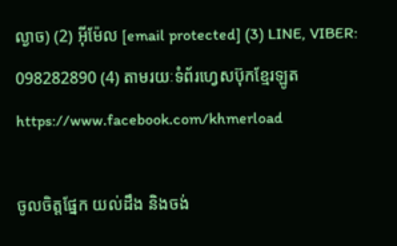ល្ងាច) (2) អ៊ីម៉ែល [email protected] (3) LINE, VIBER: 098282890 (4) តាមរយៈទំព័រហ្វេសប៊ុកខ្មែរឡូត https://www.facebook.com/khmerload

ចូលចិត្តផ្នែក យល់ដឹង និងចង់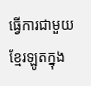ធ្វើការជាមួយខ្មែរឡូតក្នុង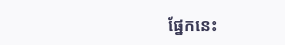ផ្នែកនេះ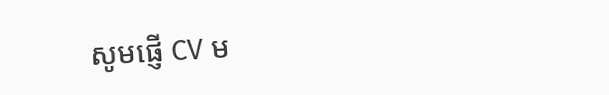សូមផ្ញើ CV ម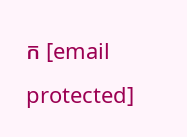ក [email protected]